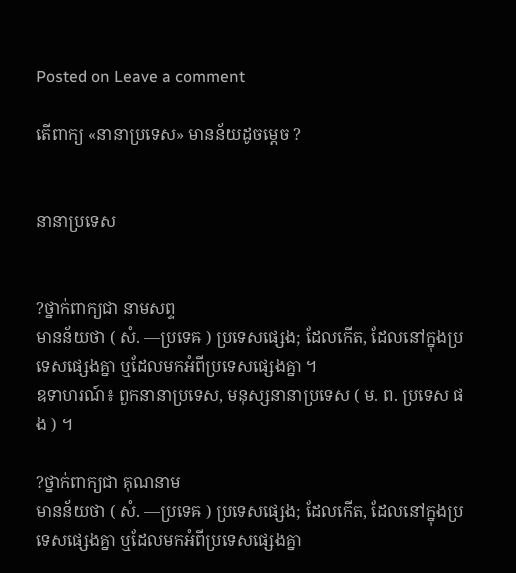Posted on Leave a comment

តើពាក្យ «នានាប្រទេស» មានន័យដូចម្ដេច ?


នានាប្រទេស


?ថ្នាក់ពាក្យជា នាមសព្ទ
មានន័យថា ( សំ. —ប្រទេឝ ) ប្រទេសផ្សេង; ដែលកើត, ដែលនៅក្នុងប្រទេសផ្សេងគ្នា ឬដែលមកអំពីប្រទេសផ្សេងគ្នា ។
ឧទាហរណ៍៖ ពួកនានាប្រទេស, មនុស្សនានាប្រទេស ( ម. ព. ប្រទេស ផង ) ។

?ថ្នាក់ពាក្យជា គុណនាម
មានន័យថា ( សំ. —ប្រទេឝ ) ប្រទេសផ្សេង; ដែលកើត, ដែលនៅក្នុងប្រទេសផ្សេងគ្នា ឬដែលមកអំពីប្រទេសផ្សេងគ្នា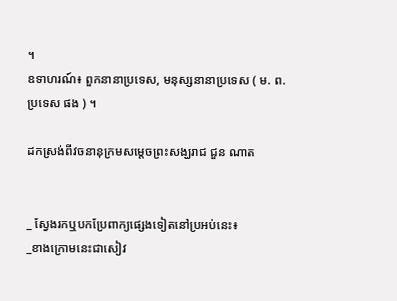។
ឧទាហរណ៍៖ ពួកនានាប្រទេស, មនុស្សនានាប្រទេស ( ម. ព. ប្រទេស ផង ) ។

ដកស្រង់ពីវចនានុក្រមសម្ដេចព្រះសង្ឃរាជ ជួន ណាត


_ ស្វែងរកឬបកប្រែពាក្យផ្សេងទៀតនៅប្រអប់នេះ៖
_ខាងក្រោមនេះជាសៀវ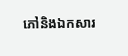ភៅនិងឯកសារ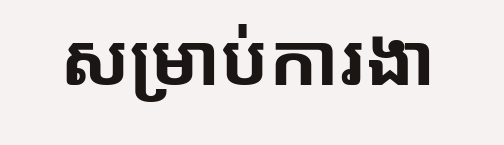សម្រាប់ការងា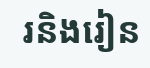រនិងរៀន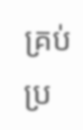គ្រប់ប្រ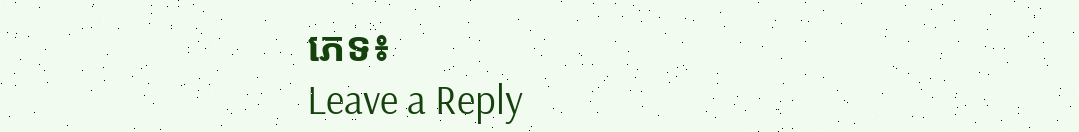ភេទ៖
Leave a Reply